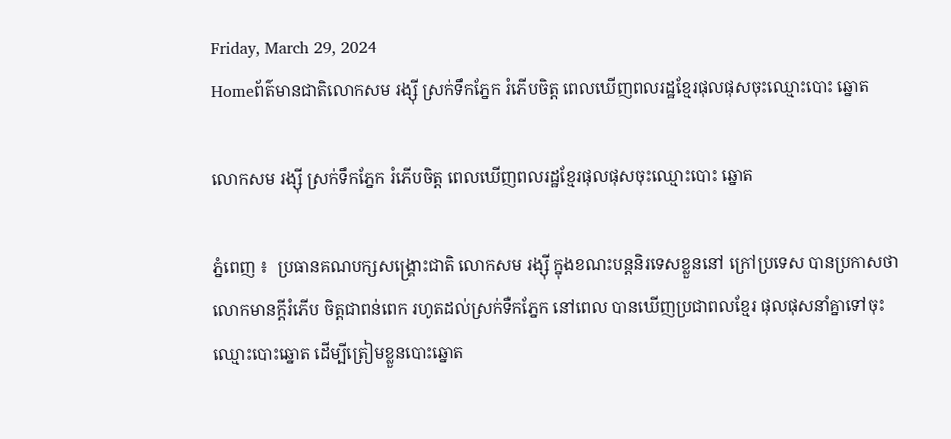Friday, March 29, 2024
Homeព័ត៌មានជាតិលោកសម រង្ស៊ី ស្រក់ទឹកភ្នែក រំភើបចិត្ត ពេលឃើញពលរដ្ឋខ្មែរផុលផុសចុះឈ្មោះបោះ ឆ្នោត

លោកសម រង្ស៊ី ស្រក់ទឹកភ្នែក រំភើបចិត្ត ពេលឃើញពលរដ្ឋខ្មែរផុលផុសចុះឈ្មោះបោះ ឆ្នោត

ភ្នំពេញ ៖  ប្រធានគណបក្សសង្គ្រោះជាតិ លោកសម រង្ស៊ី ក្នុងខណះបន្តនិរទេសខ្លួននៅ ក្រៅប្រទេស បានប្រកាសថា លោកមានក្តីរំភើប ចិត្តជាពន់ពេក រហូតដល់ស្រក់ទឺកភ្នែក នៅពេល បានឃើញប្រជាពលខ្មែរ ផុលផុសនាំគ្នាទៅចុះ ឈ្មោះបោះឆ្នោត ដើម្បីត្រៀមខ្លួនបោះឆ្នោត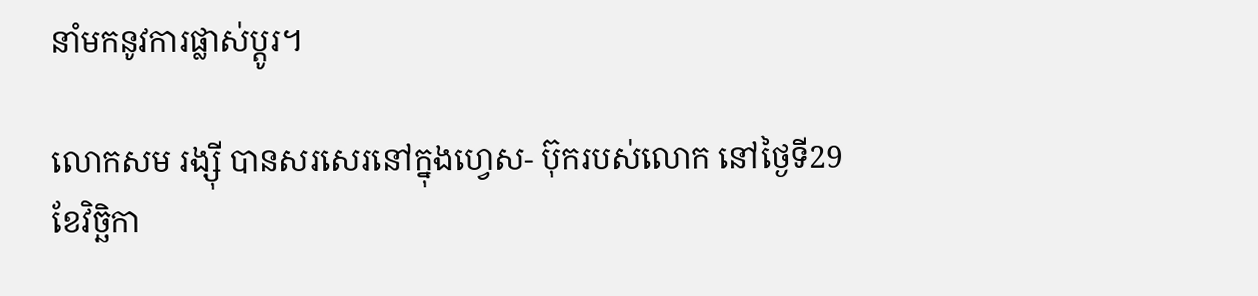នាំមកនូវការផ្លាស់ប្តូរ។

លោកសម រង្ស៊ី បានសរសេរនៅក្នុងហ្វេស- ប៊ុករបស់លោក នៅថ្ងៃទី29 ខែវិច្ឆិកា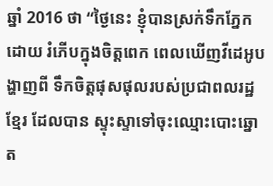ឆ្នាំ 2016 ថា “ថ្ងៃនេះ ខ្ញុំបានស្រក់ទឹកភ្នែក ដោយ រំភើបក្នុងចិត្តពេក ពេលឃើញវីដេអូបង្ហាញពី ទឹកចិត្តផុសផុលរបស់ប្រជាពលរដ្ឋខ្មែរ ដែលបាន ស្ទុះស្ទាទៅចុះឈ្មោះបោះឆ្នោត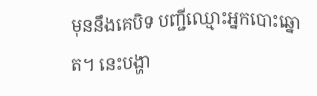មុននឹងគេបិទ បញ្ជីឈ្មោះអ្នកបោះឆ្នោត។ នេះបង្ហា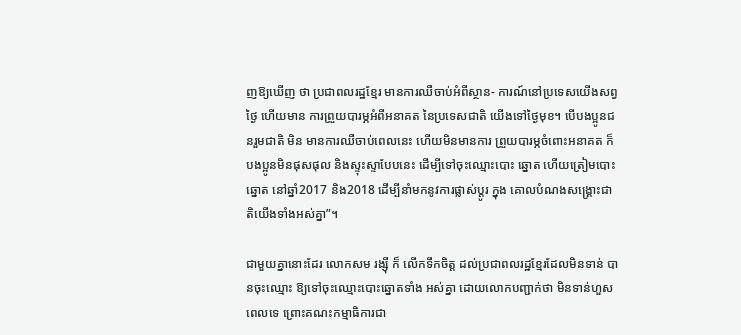ញឱ្យឃើញ ថា ប្រជាពលរដ្ឋខ្មែរ មានការឈឺចាប់អំពីស្ថាន- ការណ៍នៅប្រទេសយើងសព្វថ្ងៃ ហើយមាន ការព្រួយបារម្ភអំពីអនាគត នៃប្រទេសជាតិ យើងទៅថ្ងៃមុខ។ បើបងប្អូនជនរួមជាតិ មិន មានការឈឺចាប់ពេលនេះ ហើយមិនមានការ ព្រួយបារម្ភចំពោះអនាគត ក៏បងប្អូនមិនផុសផុល និងស្ទុះស្ទាបែបនេះ ដើម្បីទៅចុះឈ្មោះបោះ ឆ្នោត ហើយត្រៀមបោះឆ្នោត នៅឆ្នាំ2017 និង2018 ដើម្បីនាំមកនូវការផ្លាស់ប្តូរ ក្នុង គោលបំណងសង្គ្រោះជាតិយើងទាំងអស់គ្នា”។

ជាមួយគ្នានោះដែរ លោកសម រង្ស៊ី ក៏ លើកទឹកចិត្ត ដល់ប្រជាពលរដ្ឋខ្មែរដែលមិនទាន់ បានចុះឈ្មោះ ឱ្យទៅចុះឈ្មោះបោះឆ្នោតទាំង អស់គ្នា ដោយលោកបញ្ជាក់ថា មិនទាន់ហួស ពេលទេ ព្រោះគណះកម្មាធិការជា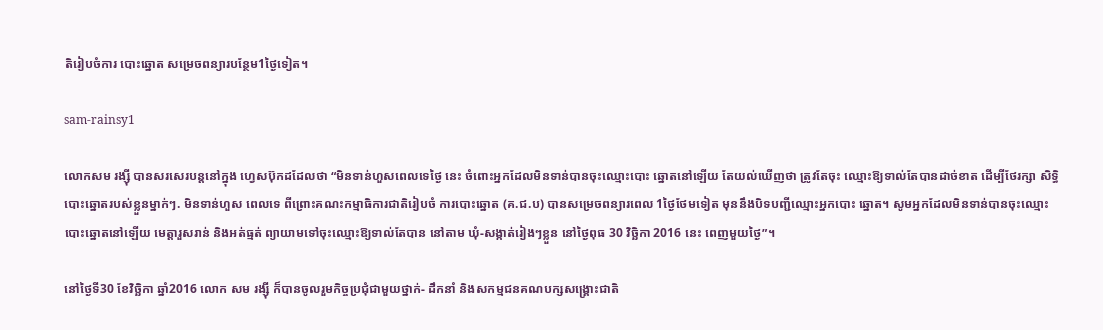តិរៀបចំការ បោះឆ្នោត សម្រេចពន្យារបន្ថែម1ថ្ងៃទៀត។

sam-rainsy1

លោកសម រង្ស៊ី បានសរសេរបន្តនៅក្នុង ហ្វេសប៊ុកដដែលថា “មិនទាន់ហួសពេលទេថ្ងៃ នេះ ចំពោះអ្នកដែលមិនទាន់បានចុះឈ្មោះបោះ ឆ្នោតនៅឡើយ តែយល់ឃើញថា ត្រូវតែចុះ ឈ្មោះឱ្យទាល់តែបានដាច់ខាត ដើម្បីថែរក្សា សិទ្ធិបោះឆ្នោតរបស់ខ្លួនម្នាក់ៗ. មិនទាន់ហួស ពេលទេ ពីព្រោះគណះកម្មាធិការជាតិរៀបចំ ការបោះឆ្នោត (គ.ជ.ប) បានសម្រេចពន្យារពេល 1ថ្ងៃថែមទៀត មុននឹងបិទបញ្ជីឈ្មោះអ្នកបោះ ឆ្នោត។ សូមអ្នកដែលមិនទាន់បានចុះឈ្មោះ បោះឆ្នោតនៅឡើយ មេត្តារួសរាន់ និងអត់ធ្មត់ ព្យាយាមទៅចុះឈ្មោះឱ្យទាល់តែបាន នៅតាម ឃុំ-សង្កាត់រៀងៗខ្លួន នៅថ្ងៃពុធ 30 វិច្ឆិកា 2016 នេះ ពេញមួយថ្ងៃ”។

នៅថ្ងៃទី30 ខែវិច្ឆិកា ឆ្នាំ2016 លោក សម រង្ស៊ី ក៏បានចូលរួមកិច្ចប្រជុំជាមួយថ្នាក់- ដឹកនាំ និងសកម្មជនគណបក្សសង្គ្រោះជាតិ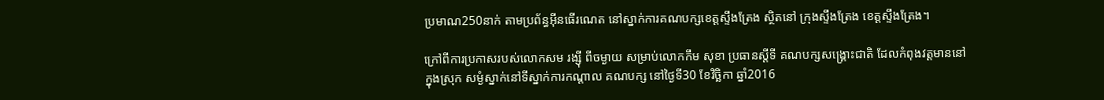ប្រមាណ250នាក់ តាមប្រព័ន្ធអ៊ីនធើរណេត នៅស្នាក់ការគណបក្សខេត្តស្ទឹងត្រែង ស្ថិតនៅ ក្រុងស្ទឹងត្រែង ខេត្តស្ទឹងត្រែង។

ក្រៅពីការប្រកាសរបស់លោកសម រង្ស៊ី ពីចម្ងាយ សម្រាប់លោកកឹម សុខា ប្រធានស្តីទី គណបក្សសង្គ្រោះជាតិ ដែលកំពុងវត្តមាននៅ ក្នុងស្រុក សម្ងំស្នាក់នៅទីស្នាក់ការកណ្តាល គណបក្ស នៅថ្ងៃទី30 ខែវិច្ឆិកា ឆ្នាំ2016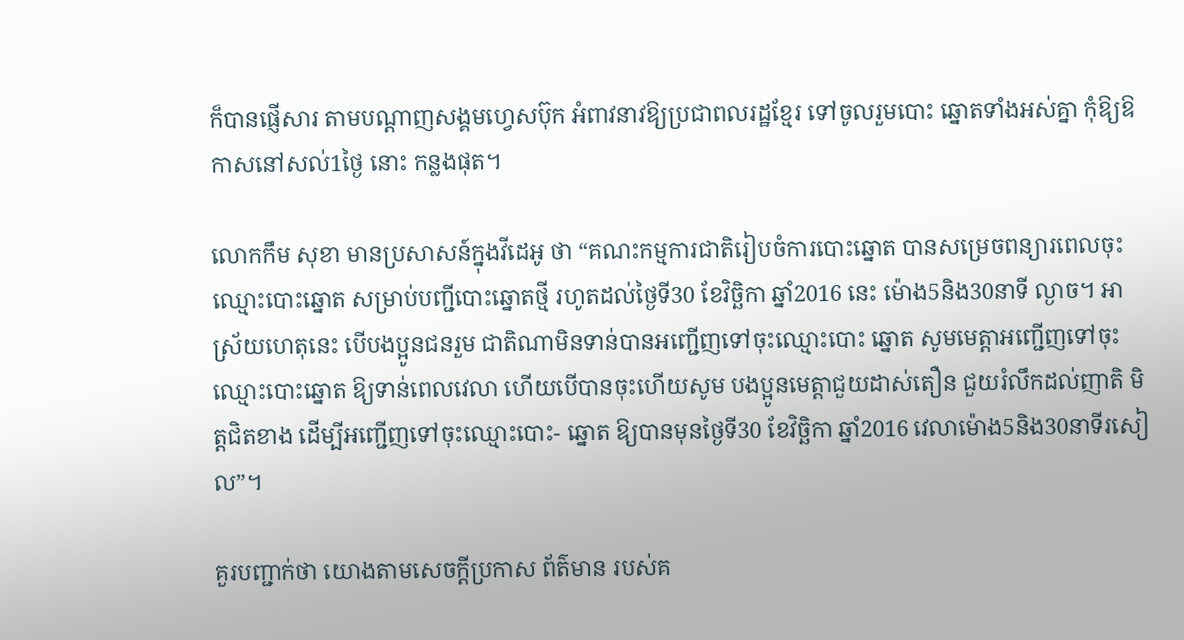ក៏បានផ្ញើសារ តាមបណ្តាញសង្គមហ្វេសប៊ុក អំពាវនាវឱ្យប្រជាពលរដ្ឋខ្មែរ ទៅចូលរួមបោះ ឆ្នោតទាំងអស់គ្នា កុំឱ្យឱកាសនៅសល់1ថ្ងៃ នោះ កន្លងផុត។

លោកកឹម សុខា មានប្រសាសន៍ក្នុងវីដេអូ ថា “គណះកម្មការជាតិរៀបចំការបោះឆ្នោត បានសម្រេចពន្យារពេលចុះឈ្មោះបោះឆ្នោត សម្រាប់បញ្ជីបោះឆ្នោតថ្មី រហូតដល់ថ្ងៃទី30 ខែវិច្ឆិកា ឆ្នាំ2016 នេះ ម៉ោង5និង30នាទី ល្ងាច។ អាស្រ័យហេតុនេះ បើបងប្អូនជនរួម ជាតិណាមិនទាន់បានអញ្ជើញទៅចុះឈ្មោះបោះ ឆ្នោត សូមមេត្តាអញ្ជើញទៅចុះឈ្មោះបោះឆ្នោត ឱ្យទាន់ពេលវេលា ហើយបើបានចុះហើយសូម បងប្អូនមេត្តាជួយដាស់តឿន ជួយរំលឹកដល់ញាតិ មិត្តជិតខាង ដើម្បីអញ្ជើញទៅចុះឈ្មោះបោះ- ឆ្នោត ឱ្យបានមុនថ្ងៃទី30 ខែវិច្ឆិកា ឆ្នាំ2016 វេលាម៉ោង5និង30នាទីរសៀល”។

គួរបញ្ជាក់ថា យោងតាមសេចក្តីប្រកាស ព័ត៌មាន របស់គ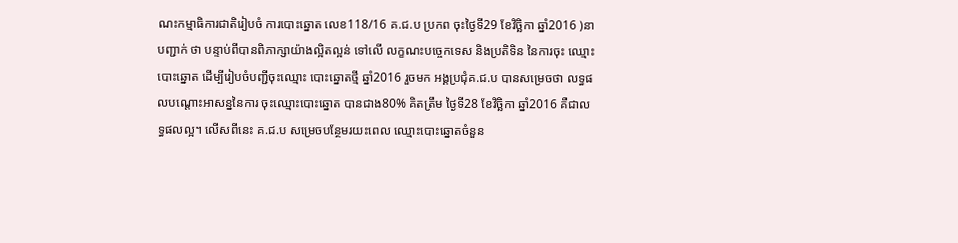ណះកម្មាធិការជាតិរៀបចំ ការបោះឆ្នោត លេខ118/16 គ.ជ.ប ប្រកព ចុះថ្ងៃទី29 ខែវិច្ឆិកា ឆ្នាំ2016 )នាបញ្ជាក់ ថា បន្ទាប់ពីបានពិភាក្សាយ៉ាងល្អិតល្អន់ ទៅលើ លក្ខណះបច្ចេកទេស និងប្រតិទិន នៃការចុះ ឈ្មោះបោះឆ្នោត ដើម្បីរៀបចំបញ្ជីចុះឈ្មោះ បោះឆ្នោតថ្មី ឆ្នាំ2016 រួចមក អង្គប្រជុំគ.ជ.ប បានសម្រេចថា លទ្ធផលបណ្តោះអាសន្ននៃការ ចុះឈ្មោះបោះឆ្នោត បានជាង80% គិតត្រឹម ថ្ងៃទី28 ខែវិច្ឆិកា ឆ្នាំ2016 គឺជាលទ្ធផលល្អ។ លើសពីនេះ គ.ជ.ប សម្រេចបន្ថែមរយះពេល ឈ្មោះបោះឆ្នោតចំនួន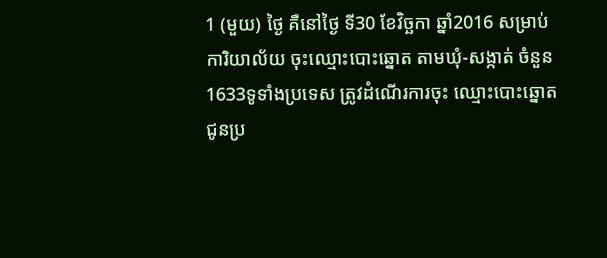1 (មួយ) ថ្ងៃ គឺនៅថ្ងៃ ទី30 ខែវិច្ឆកា ឆ្នាំ2016 សម្រាប់ការិយាល័យ ចុះឈ្មោះបោះឆ្នោត តាមឃុំ-សង្កាត់ ចំនួន 1633ទូទាំងប្រទេស ត្រូវដំណើរការចុះ ឈ្មោះបោះឆ្នោតជូនប្រ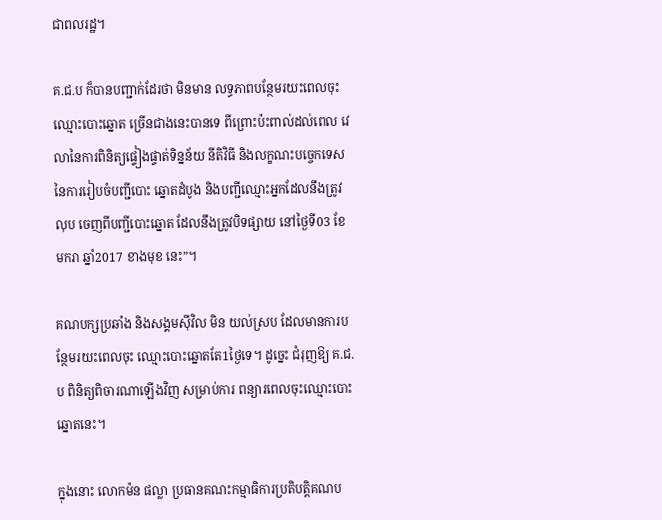ជាពលរដ្ឋ។

គ.ជ.ប ក៏បានបញ្ជាក់ដែរថា មិនមាន លទ្ធភាពបន្ថែមរយះពេលចុះឈ្មោះបោះឆ្នោត ច្រើនជាងនេះបានទេ ពីព្រោះប៉ះពាល់ដល់ពេល វេលានៃការពិនិត្យផ្ទៀងផ្ទាត់ទិន្នន័យ នីតិវិធី និងលក្ខណះបច្ចេកទេស នៃការរៀបចំបញ្ជីបោះ ឆ្នោតដំបូង និងបញ្ជីឈ្មោះអ្នកដែលនឹងត្រូវលុប ចេញពីបញ្ជីបោះឆ្នោត ដែលនឹងត្រូវបិទផ្សាយ នៅថ្ងៃទី03 ខែមករា ឆ្នាំ2017 ខាងមុខ នេះ”។

គណបក្សប្រឆាំង និងសង្គមស៊ីវិល មិន យល់ស្រប ដែលមានការបន្ថែមរយះពេលចុះ ឈ្មោះបោះឆ្នោតតែ1ថ្ងៃទេ។ ដូច្នេះ ជំរុញឱ្យ គ.ជ.ប ពិនិត្យពិចារណាឡើងវិញ សម្រាប់ការ ពន្យារពេលចុះឈ្មោះបោះឆ្នោតនេះ។

ក្នុងនោះ លោកម៉ន ផល្លា ប្រធានគណះកម្មាធិការប្រតិបត្តិគណប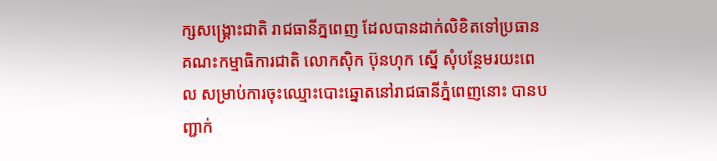ក្សសង្គ្រោះជាតិ រាជធានីភ្នពេញ ដែលបានដាក់លិខិតទៅប្រធាន គណះកម្មាធិការជាតិ លោកស៊ិក ប៊ុនហុក ស្នើ សុំបន្ថែមរយះពេល សម្រាប់ការចុះឈ្មោះបោះឆ្នោតនៅរាជធានីភ្នំពេញនោះ បានបញ្ជាក់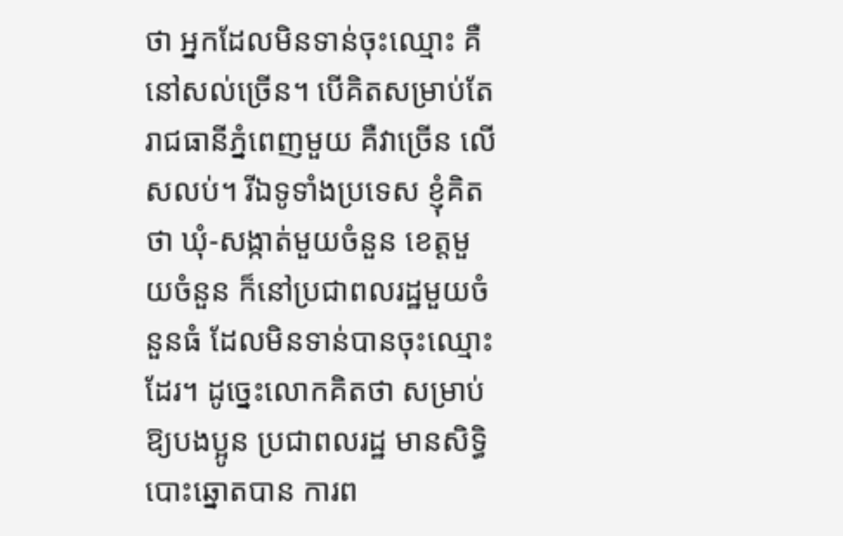ថា អ្នកដែលមិនទាន់ចុះឈ្មោះ គឺនៅសល់ច្រើន។ បើគិតសម្រាប់តែរាជធានីភ្នំពេញមួយ គឺវាច្រើន លើសលប់។ រីឯទូទាំងប្រទេស ខ្ញុំគិតថា ឃុំ-សង្កាត់មួយចំនួន ខេត្តមួយចំនួន ក៏នៅប្រជាពលរដ្ឋមួយចំនួនធំ ដែលមិនទាន់បានចុះឈ្មោះ ដែរ។ ដូច្នេះលោកគិតថា សម្រាប់ឱ្យបងប្អូន ប្រជាពលរដ្ឋ មានសិទ្ធិបោះឆ្នោតបាន ការព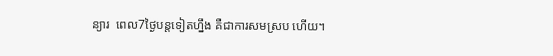ន្យារ  ពេល7ថ្ងៃបន្តទៀតហ្នឹង គឺជាការសមស្រប ហើយ។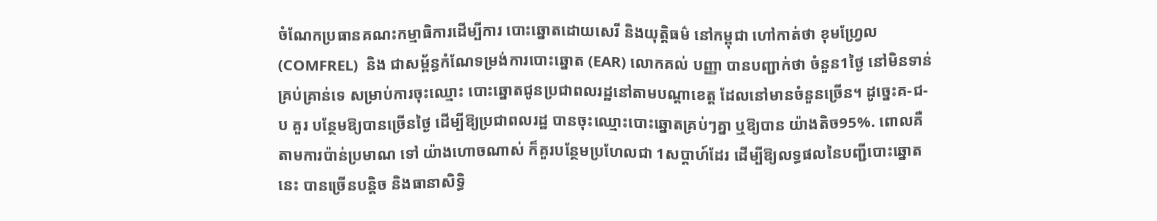ចំណែកប្រធានគណះកម្មាធិការដើម្បីការ បោះឆ្នោតដោយសេរី និងយុត្តិធម៌ នៅកម្ពុជា ហៅកាត់ថា ខុមហ្វ្រែល (COMFREL)  និង ជាសម្ព័ន្ធកំណែទម្រង់ការបោះឆ្នោត (EAR) លោកគល់ បញ្ញា បានបញ្ជាក់ថា ចំនួន1ថ្ងៃ នៅមិនទាន់គ្រប់គ្រាន់ទេ សម្រាប់ការចុះឈ្មោះ បោះឆ្នោតជូនប្រជាពលរដ្ឋនៅតាមបណ្តាខេត្ត ដែលនៅមានចំនួនច្រើន។ ដូច្នេះគ-ជ-ប គួរ បន្ថែមឱ្យបានច្រើនថ្ងៃ ដើម្បីឱ្យប្រជាពលរដ្ឋ បានចុះឈ្មោះបោះឆ្នោតគ្រប់ៗគ្នា ឬឱ្យបាន យ៉ាងតិច95%. ពោលគឺតាមការប៉ាន់ប្រមាណ ទៅ យ៉ាងហោចណាស់ ក៏គួរបន្ថែមប្រហែលជា 1សប្តាហ៍ដែរ ដើម្បីឱ្យលទ្ធផលនៃបញ្ជីបោះឆ្នោត នេះ បានច្រើនបន្តិច និងធានាសិទ្ធិ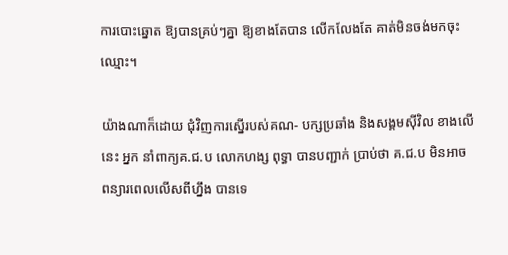ការបោះឆ្នោត ឱ្យបានគ្រប់ៗគ្នា ឱ្យខាងតែបាន លើកលែងតែ គាត់មិនចង់មកចុះឈ្មោះ។

យ៉ាងណាក៏ដោយ ជុំវិញការស្នើរបស់គណ- បក្សប្រឆាំង និងសង្គមស៊ីវិល ខាងលើនេះ អ្នក នាំពាក្យគ.ជ.ប លោកហង្ស ពុទ្ធា បានបញ្ជាក់ ប្រាប់ថា គ.ជ.ប មិនអាចពន្យារពេលលើសពីហ្នឹង បានទេ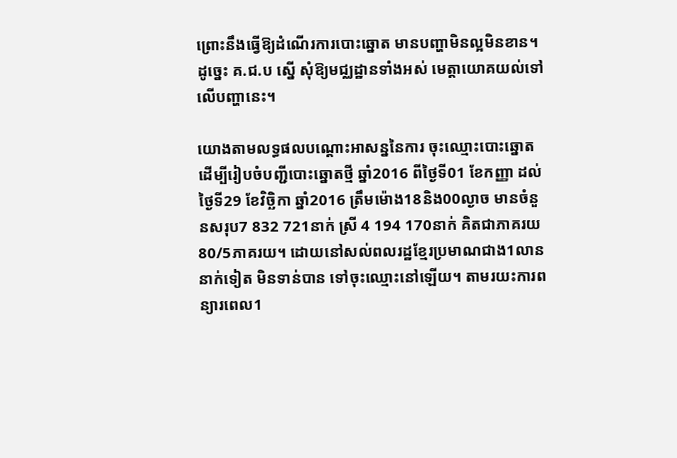ព្រោះនឹងធ្វើឱ្យដំណើរការបោះឆ្នោត មានបញ្ហាមិនល្អមិនខាន។ ដូច្នេះ គ.ជ.ប ស្នើ សុំឱ្យមជ្ឈដ្ឋានទាំងអស់ មេត្តាយោគយល់ទៅ លើបញ្ហានេះ។

យោងតាមលទ្ធផលបណ្តោះអាសន្ននៃការ ចុះឈ្មោះបោះឆ្នោតដើម្បីរៀបចំបញ្ជីបោះឆ្នោតថ្មី ឆ្នាំ2016 ពីថ្ងៃទី01 ខែកញ្ញា ដល់ថ្ងៃទី29 ខែវិច្ឆិកា ឆ្នាំ2016 ត្រឹមម៉ោង18និង00ល្ងាច មានចំនួនសរុប7 832 721នាក់ ស្រី 4 194 170នាក់ គិតជាភាគរយ 80/5ភាគរយ។ ដោយនៅសល់ពលរដ្ឋខ្មែរប្រមាណជាង1លាន នាក់ទៀត មិនទាន់បាន ទៅចុះឈ្មោះនៅឡើយ។ តាមរយះការពន្យារពេល1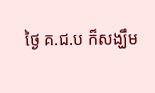ថ្ងៃ គ.ជ.ប ក៏សង្ឃឹម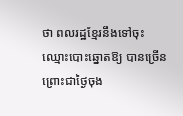ថា ពលរដ្ឋខ្មែរនឹងទៅចុះឈ្មោះបោះឆ្នោតឱ្យ បានច្រើន ព្រោះជាថ្ងៃចុង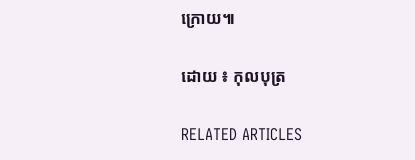ក្រោយ៕

ដោយ ៖ កុលបុត្រ

RELATED ARTICLES